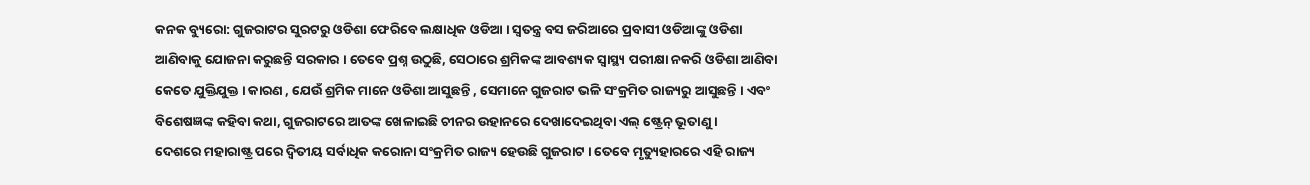କନକ ବ୍ୟୁରୋ: ଗୁଜରାଟର ସୁରଟରୁ ଓଡିଶା ଫେରିବେ ଲକ୍ଷାଧିକ ଓଡିଆ । ସ୍ୱତନ୍ତ୍ର ବସ ଜରିଆରେ ପ୍ରବାସୀ ଓଡିଆଙ୍କୁ ଓଡିଶା ଆଣିବାକୁ ଯୋଜନା କରୁଛନ୍ତି ସରକାର । ତେବେ ପ୍ରଶ୍ନ ଉଠୁଛି, ସେଠାରେ ଶ୍ରମିକଙ୍କ ଆବଶ୍ୟକ ସ୍ୱାସ୍ଥ୍ୟ ପରୀକ୍ଷା ନକରି ଓଡିଶା ଆଣିବା କେତେ ଯୁକ୍ତିଯୁକ୍ତ । କାରଣ , ଯେଉଁ ଶ୍ରମିକ ମାନେ ଓଡିଶା ଆସୁଛନ୍ତି , ସେମାନେ ଗୁଜରାଟ ଭଳି ସଂକ୍ରମିତ ରାଜ୍ୟରୁ ଆସୁଛନ୍ତି । ଏବଂ ବିଶେଷଜ୍ଞଙ୍କ କହିବା କଥା, ଗୁଜରାଟରେ ଆତଙ୍କ ଖେଳାଇଛି ଚୀନର ଉହାନରେ ଦେଖାଦେଇଥିବା ଏଲ୍ ଷ୍ଟ୍ରେନ୍ ଭୂତାଣୁ ।
ଦେଶରେ ମହାରାଷ୍ଟ୍ର ପରେ ଦ୍ୱିତୀୟ ସର୍ବାଧିକ କରୋନା ସଂକ୍ରମିତ ରାଜ୍ୟ ହେଉଛି ଗୁଜରାଟ । ତେବେ ମୃତ୍ୟୁହାରରେ ଏହି ରାଜ୍ୟ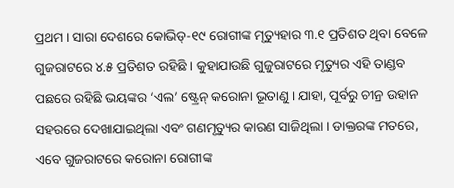ପ୍ରଥମ । ସାରା ଦେଶରେ କୋଭିଡ୍-୧୯ ରୋଗୀଙ୍କ ମୃତ୍ୟୁହାର ୩.୧ ପ୍ରତିଶତ ଥିବା ବେଳେ ଗୁଜରାଟରେ ୪.୫ ପ୍ରତିଶତ ରହିଛି । କୁହାଯାଉଛି ଗୁଜୁରାଟରେ ମୃତ୍ୟୁର ଏହି ତାଣ୍ଡବ ପଛରେ ରହିଛି ଭୟଙ୍କର ‘ଏଲ’ ଷ୍ଟ୍ରେନ୍ କରୋନା ଭୂତାଣୁ । ଯାହା, ପୂର୍ବରୁ ଚୀନ୍ର ଉହାନ ସହରରେ ଦେଖାଯାଇଥିଲା ଏବଂ ଗଣମୃତ୍ୟୁର କାରଣ ସାଜିଥିଲା । ଡାକ୍ତରଙ୍କ ମତରେ, ଏବେ ଗୁଜରାଟରେ କରୋନା ରୋଗୀଙ୍କ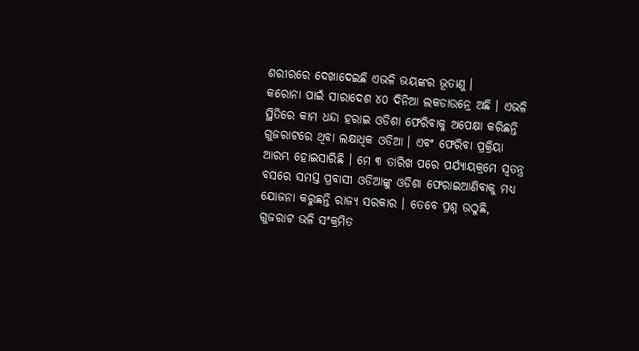ଶରୀରରେ ଦେଖାଦେଇଛି ଏଭଳି ଭୟଙ୍କର ଭୂତାଣୁ ।
କରୋନା ପାଇଁ ସାରାଦେଶ ୪୦ ଦିନିଆ ଲକଡାଉନ୍ରେ ଅଛି । ଏଭଳି ସ୍ଥିତିରେ କାମ ଧନ୍ଦା ହରାଇ ଓଡିଶା ଫେରିବାକୁ ଅପେକ୍ଷା କରିଛନ୍ତି ଗୁଜରାଟରେ ଥିବା ଲକ୍ଷାଧିକ ଓଡିଆ । ଏବଂ ଫେରିବା ପ୍ରକ୍ରିୟା ଆରମ୍ଭ ହୋଇସାରିଛି । ମେ ୩ ତାରିଖ ପରେ ପର୍ଯ୍ୟାୟକ୍ରମେ ସ୍ୱତନ୍ତ୍ର ବସରେ ସମସ୍ତ ପ୍ରବାସୀ ଓଡିଆଙ୍କୁ ଓଡିଶା ଫେରାଇଆଣିବାକୁ ମଧ୍ୟ ଯୋଜନା କରୁଛନ୍ତି ରାଜ୍ୟ ସରକାର । ତେବେ ପ୍ରଶ୍ନ ଉଠୁଛି, ଗୁଜରାଟ ଭଳି ସଂକ୍ରମିତ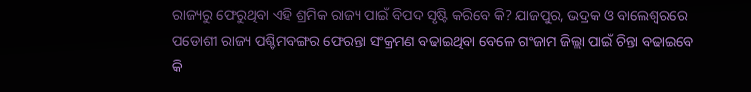ରାଜ୍ୟରୁ ଫେରୁଥିବା ଏହି ଶ୍ରମିକ ରାଜ୍ୟ ପାଇଁ ବିପଦ ସୃଷ୍ଟି କରିବେ କି? ଯାଜପୁର, ଭଦ୍ରକ ଓ ବାଲେଶ୍ୱରରେ ପଡୋଶୀ ରାଜ୍ୟ ପଶ୍ଚିମବଙ୍ଗର ଫେରନ୍ତା ସଂକ୍ରମଣ ବଢାଇଥିବା ବେଳେ ଗଂଜାମ ଜିଲ୍ଲା ପାଇଁ ଚିନ୍ତା ବଢାଇବେ କି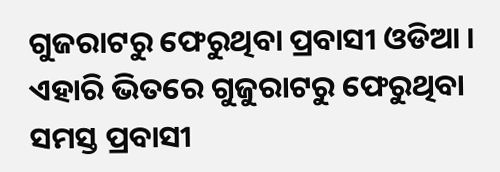ଗୁଜରାଟରୁ ଫେରୁଥିବା ପ୍ରବାସୀ ଓଡିଆ । ଏହାରି ଭିତରେ ଗୁଜୁରାଟରୁ ଫେରୁଥିବା ସମସ୍ତ ପ୍ରବାସୀ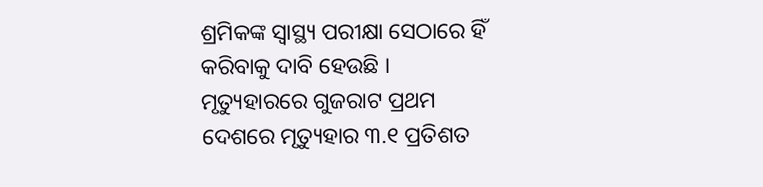ଶ୍ରମିକଙ୍କ ସ୍ୱାସ୍ଥ୍ୟ ପରୀକ୍ଷା ସେଠାରେ ହିଁ କରିବାକୁ ଦାବି ହେଉଛି ।
ମୃତ୍ୟୁହାରରେ ଗୁଜରାଟ ପ୍ରଥମ
ଦେଶରେ ମୃତ୍ୟୁହାର ୩.୧ ପ୍ରତିଶତ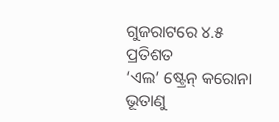ଗୁଜରାଟରେ ୪.୫ ପ୍ରତିଶତ
‘ଏଲ’ ଷ୍ଟ୍ରେନ୍ କରୋନା ଭୂତାଣୁ